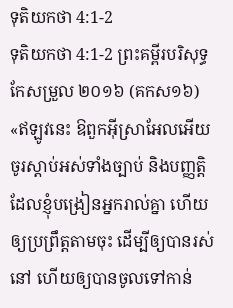ទុតិយកថា 4:1-2
ទុតិយកថា 4:1-2 ព្រះគម្ពីរបរិសុទ្ធកែសម្រួល ២០១៦ (គកស១៦)
«ឥឡូវនេះ ឱពួកអ៊ីស្រាអែលអើយ ចូរស្តាប់អស់ទាំងច្បាប់ និងបញ្ញត្តិ ដែលខ្ញុំបង្រៀនអ្នករាល់គ្នា ហើយឲ្យប្រព្រឹត្តតាមចុះ ដើម្បីឲ្យបានរស់នៅ ហើយឲ្យបានចូលទៅកាន់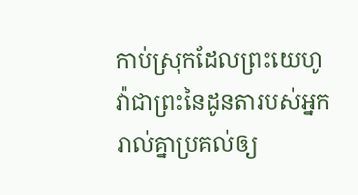កាប់ស្រុកដែលព្រះយេហូវ៉ាជាព្រះនៃដូនតារបស់អ្នករាល់គ្នាប្រគល់ឲ្យ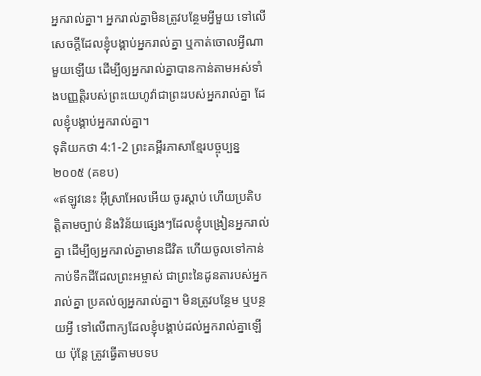អ្នករាល់គ្នា។ អ្នករាល់គ្នាមិនត្រូវបន្ថែមអ្វីមួយ ទៅលើសេចក្ដីដែលខ្ញុំបង្គាប់អ្នករាល់គ្នា ឬកាត់ចោលអ្វីណាមួយឡើយ ដើម្បីឲ្យអ្នករាល់គ្នាបានកាន់តាមអស់ទាំងបញ្ញត្តិរបស់ព្រះយេហូវ៉ាជាព្រះរបស់អ្នករាល់គ្នា ដែលខ្ញុំបង្គាប់អ្នករាល់គ្នា។
ទុតិយកថា 4:1-2 ព្រះគម្ពីរភាសាខ្មែរបច្ចុប្បន្ន ២០០៥ (គខប)
«ឥឡូវនេះ អ៊ីស្រាអែលអើយ ចូរស្ដាប់ ហើយប្រតិបត្តិតាមច្បាប់ និងវិន័យផ្សេងៗដែលខ្ញុំបង្រៀនអ្នករាល់គ្នា ដើម្បីឲ្យអ្នករាល់គ្នាមានជីវិត ហើយចូលទៅកាន់កាប់ទឹកដីដែលព្រះអម្ចាស់ ជាព្រះនៃដូនតារបស់អ្នករាល់គ្នា ប្រគល់ឲ្យអ្នករាល់គ្នា។ មិនត្រូវបន្ថែម ឬបន្ថយអ្វី ទៅលើពាក្យដែលខ្ញុំបង្គាប់ដល់អ្នករាល់គ្នាឡើយ ប៉ុន្តែ ត្រូវធ្វើតាមបទប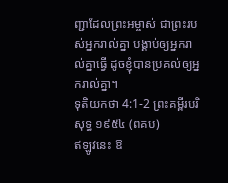ញ្ជាដែលព្រះអម្ចាស់ ជាព្រះរបស់អ្នករាល់គ្នា បង្គាប់ឲ្យអ្នករាល់គ្នាធ្វើ ដូចខ្ញុំបានប្រគល់ឲ្យអ្នករាល់គ្នា។
ទុតិយកថា 4:1-2 ព្រះគម្ពីរបរិសុទ្ធ ១៩៥៤ (ពគប)
ឥឡូវនេះ ឱ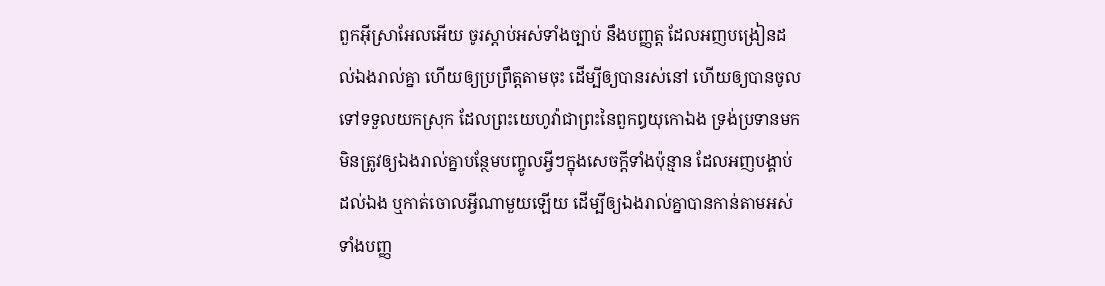ពួកអ៊ីស្រាអែលអើយ ចូរស្តាប់អស់ទាំងច្បាប់ នឹងបញ្ញត្ត ដែលអញបង្រៀនដល់ឯងរាល់គ្នា ហើយឲ្យប្រព្រឹត្តតាមចុះ ដើម្បីឲ្យបានរស់នៅ ហើយឲ្យបានចូលទៅទទួលយកស្រុក ដែលព្រះយេហូវ៉ាជាព្រះនៃពួកឰយុកោឯង ទ្រង់ប្រទានមក មិនត្រូវឲ្យឯងរាល់គ្នាបន្ថែមបញ្ចូលអ្វីៗក្នុងសេចក្ដីទាំងប៉ុន្មាន ដែលអញបង្គាប់ដល់ឯង ឬកាត់ចោលអ្វីណាមួយឡើយ ដើម្បីឲ្យឯងរាល់គ្នាបានកាន់តាមអស់ទាំងបញ្ញ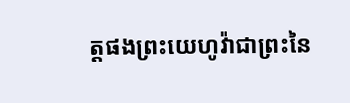ត្តផងព្រះយេហូវ៉ាជាព្រះនៃ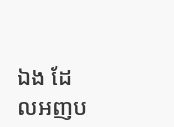ឯង ដែលអញប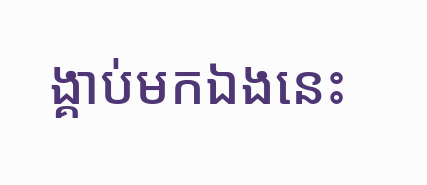ង្គាប់មកឯងនេះ